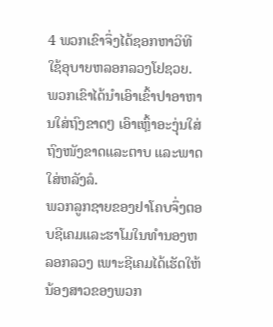4 ພວກເຂົາຈຶ່ງໄດ້ຊອກຫາວິທີໃຊ້ອຸບາຍຫລອກລວງໂຢຊວຍ. ພວກເຂົາໄດ້ນຳເອົາເຂົ້າປາອາຫານໃສ່ຖົງຂາດໆ ເອົາເຫຼົ້າອະງຸ່ນໃສ່ຖົງໜັງຂາດແລະຕາບ ແລະພາດໃສ່ຫລັງລໍ.
ພວກລູກຊາຍຂອງຢາໂຄບຈຶ່ງຕອບຊີເຄມແລະຮາໂມໃນທຳນອງຫລອກລວງ ເພາະຊີເຄມໄດ້ເຮັດໃຫ້ນ້ອງສາວຂອງພວກ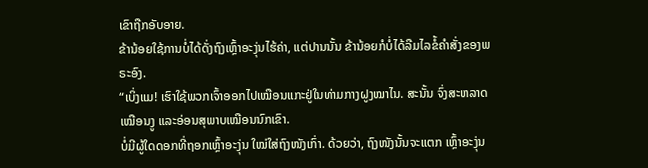ເຂົາຖືກອັບອາຍ.
ຂ້ານ້ອຍໃຊ້ການບໍ່ໄດ້ດັ່ງຖົງເຫຼົ້າອະງຸ່ນໄຮ້ຄ່າ, ແຕ່ປານນັ້ນ ຂ້ານ້ອຍກໍບໍ່ໄດ້ລືມໄລຂໍ້ຄຳສັ່ງຂອງພຣະອົງ.
“ເບິ່ງແມ! ເຮົາໃຊ້ພວກເຈົ້າອອກໄປເໝືອນແກະຢູ່ໃນທ່າມກາງຝູງໝາໄນ. ສະນັ້ນ ຈົ່ງສະຫລາດເໝືອນງູ ແລະອ່ອນສຸພາບເໝືອນນົກເຂົາ.
ບໍ່ມີຜູ້ໃດດອກທີ່ຖອກເຫຼົ້າອະງຸ່ນ ໃໝ່ໃສ່ຖົງໜັງເກົ່າ. ດ້ວຍວ່າ, ຖົງໜັງນັ້ນຈະແຕກ ເຫຼົ້າອະງຸ່ນ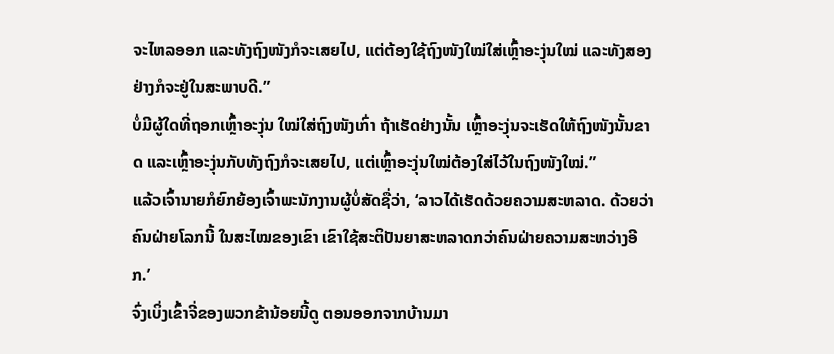ຈະໄຫລອອກ ແລະທັງຖົງໜັງກໍຈະເສຍໄປ, ແຕ່ຕ້ອງໃຊ້ຖົງໜັງໃໝ່ໃສ່ເຫຼົ້າອະງຸ່ນໃໝ່ ແລະທັງສອງຢ່າງກໍຈະຢູ່ໃນສະພາບດີ.”
ບໍ່ມີຜູ້ໃດທີ່ຖອກເຫຼົ້າອະງຸ່ນ ໃໝ່ໃສ່ຖົງໜັງເກົ່າ ຖ້າເຮັດຢ່າງນັ້ນ ເຫຼົ້າອະງຸ່ນຈະເຮັດໃຫ້ຖົງໜັງນັ້ນຂາດ ແລະເຫຼົ້າອະງຸ່ນກັບທັງຖົງກໍຈະເສຍໄປ, ແຕ່ເຫຼົ້າອະງຸ່ນໃໝ່ຕ້ອງໃສ່ໄວ້ໃນຖົງໜັງໃໝ່.”
ແລ້ວເຈົ້ານາຍກໍຍົກຍ້ອງເຈົ້າພະນັກງານຜູ້ບໍ່ສັດຊື່ວ່າ, ‘ລາວໄດ້ເຮັດດ້ວຍຄວາມສະຫລາດ. ດ້ວຍວ່າ ຄົນຝ່າຍໂລກນີ້ ໃນສະໄໝຂອງເຂົາ ເຂົາໃຊ້ສະຕິປັນຍາສະຫລາດກວ່າຄົນຝ່າຍຄວາມສະຫວ່າງອີກ.’
ຈົ່ງເບິ່ງເຂົ້າຈີ່ຂອງພວກຂ້ານ້ອຍນີ້ດູ ຕອນອອກຈາກບ້ານມາ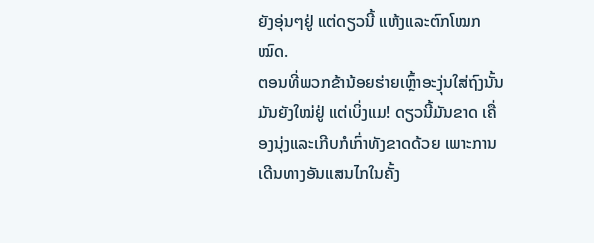ຍັງອຸ່ນໆຢູ່ ແຕ່ດຽວນີ້ ແຫ້ງແລະຕົກໂໝກໝົດ.
ຕອນທີ່ພວກຂ້ານ້ອຍຮ່າຍເຫຼົ້າອະງຸ່ນໃສ່ຖົງນັ້ນມັນຍັງໃໝ່ຢູ່ ແຕ່ເບິ່ງແມ! ດຽວນີ້ມັນຂາດ ເຄື່ອງນຸ່ງແລະເກີບກໍເກົ່າທັງຂາດດ້ວຍ ເພາະການເດີນທາງອັນແສນໄກໃນຄັ້ງ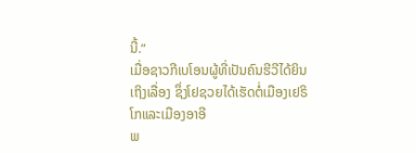ນີ້.”
ເມື່ອຊາວກີເບໂອນຜູ້ທີ່ເປັນຄົນຮີວີໄດ້ຍິນເຖິງເລື່ອງ ຊຶ່ງໂຢຊວຍໄດ້ເຮັດຕໍ່ເມືອງເຢຣິໂກແລະເມືອງອາອີ
ພ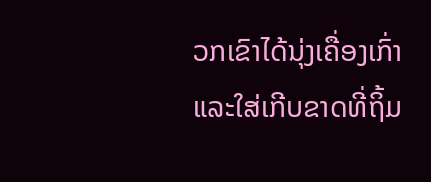ວກເຂົາໄດ້ນຸ່ງເຄື່ອງເກົ່າແລະໃສ່ເກີບຂາດທີ່ຖິ້ມ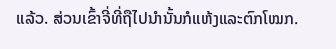ແລ້ວ. ສ່ວນເຂົ້າຈີ່ທີ່ຖືໄປນຳນັ້ນກໍແຫ້ງແລະຕົກໂໝກ.